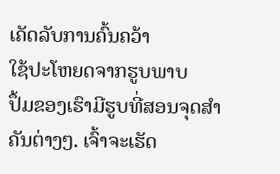ເຄັດລັບການຄົ້ນຄວ້າ
ໃຊ້ປະໂຫຍດຈາກຮູບພາບ
ປຶ້ມຂອງເຮົາມີຮູບທີ່ສອນຈຸດສຳຄັນຕ່າງໆ. ເຈົ້າຈະເຮັດ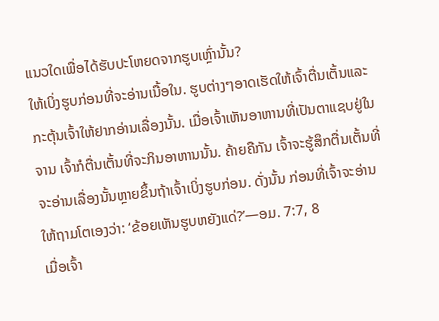ແນວໃດເພື່ອໄດ້ຮັບປະໂຫຍດຈາກຮູບເຫຼົ່ານັ້ນ?
ໃຫ້ເບິ່ງຮູບກ່ອນທີ່ຈະອ່ານເນື້ອໃນ. ຮູບຕ່າງໆອາດເຮັດໃຫ້ເຈົ້າຕື່ນເຕັ້ນແລະກະຕຸ້ນເຈົ້າໃຫ້ຢາກອ່ານເລື່ອງນັ້ນ. ເມື່ອເຈົ້າເຫັນອາຫານທີ່ເປັນຕາແຊບຢູ່ໃນຈານ ເຈົ້າກໍຕື່ນເຕັ້ນທີ່ຈະກິນອາຫານນັ້ນ. ຄ້າຍຄືກັນ ເຈົ້າຈະຮູ້ສຶກຕື່ນເຕັ້ນທີ່ຈະອ່ານເລື່ອງນັ້ນຫຼາຍຂຶ້ນຖ້າເຈົ້າເບິ່ງຮູບກ່ອນ. ດັ່ງນັ້ນ ກ່ອນທີ່ເຈົ້າຈະອ່ານໃຫ້ຖາມໂຕເອງວ່າ: ‘ຂ້ອຍເຫັນຮູບຫຍັງແດ່?’—ອມ. 7:7, 8
ເມື່ອເຈົ້າ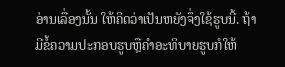ອ່ານເລື່ອງນັ້ນ ໃຫ້ຄິດວ່າເປັນຫຍັງຈຶ່ງໃຊ້ຮູບນີ້. ຖ້າມີຂໍ້ຄວາມປະກອບຮູບຫຼືຄຳອະທິບາຍຮູບກໍໃຫ້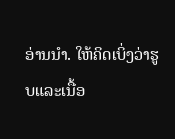ອ່ານນຳ. ໃຫ້ຄິດເບິ່ງວ່າຮູບແລະເນື້ອ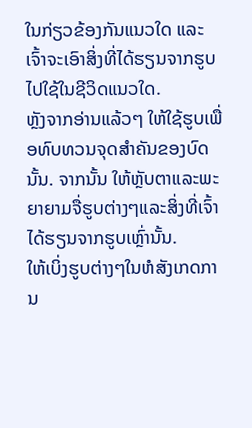ໃນກ່ຽວຂ້ອງກັນແນວໃດ ແລະເຈົ້າຈະເອົາສິ່ງທີ່ໄດ້ຮຽນຈາກຮູບໄປໃຊ້ໃນຊີວິດແນວໃດ.
ຫຼັງຈາກອ່ານແລ້ວໆ ໃຫ້ໃຊ້ຮູບເພື່ອທົບທວນຈຸດສຳຄັນຂອງບົດນັ້ນ. ຈາກນັ້ນ ໃຫ້ຫຼັບຕາແລະພະຍາຍາມຈື່ຮູບຕ່າງໆແລະສິ່ງທີ່ເຈົ້າໄດ້ຮຽນຈາກຮູບເຫຼົ່ານັ້ນ.
ໃຫ້ເບິ່ງຮູບຕ່າງໆໃນຫໍສັງເກດການ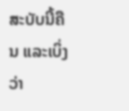ສະບັບນີ້ຄືນ ແລະເບິ່ງວ່າ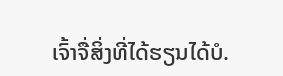ເຈົ້າຈື່ສິ່ງທີ່ໄດ້ຮຽນໄດ້ບໍ.